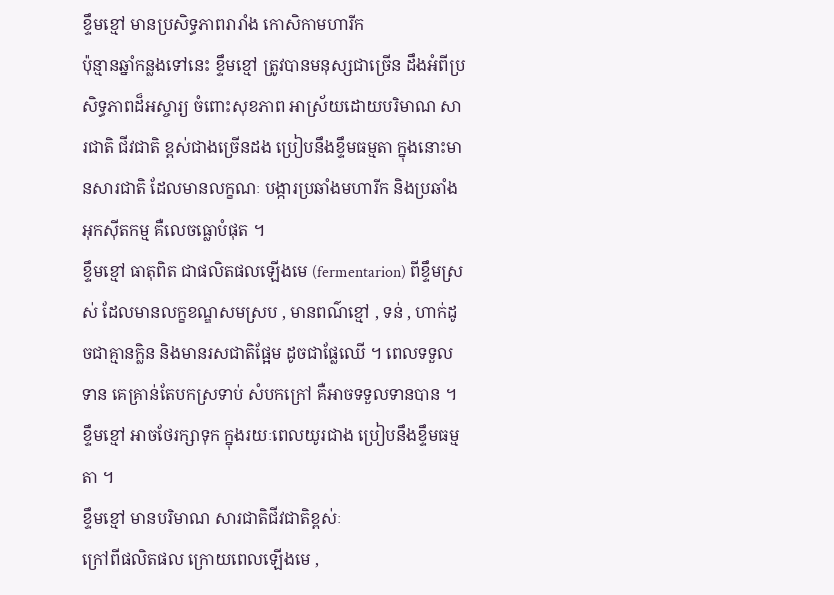ខ្ទឹមខ្មៅ មានប្រសិទ្ធភាពរារាំង កោសិកាមហារីក
ប៉ុន្មានឆ្នាំកន្លងទៅនេះ ខ្ទឹមខ្មៅ ត្រូវបានមនុស្សជាច្រើន ដឹងអំពីប្រសិទ្ធភាពដ៏អស្ចារ្យ ចំពោះសុខភាព អាស្រ័យដោយបរិមាណ សារជាតិ ជីវជាតិ ខ្ពស់ជាងច្រើនដង ប្រៀបនឹងខ្ទឹមធម្មតា ក្នុងនោះមានសារជាតិ ដែលមានលក្ខណៈ បង្ការប្រឆាំងមហារីក និងប្រឆាំងអុកស៊ីតកម្ម គឺលេចធ្លោបំផុត ។
ខ្ទឹមខ្មៅ ធាតុពិត ជាផលិតផលឡើងមេ (fermentarion) ពីខ្ទឹមស្រស់ ដែលមានលក្ខខណ្ឌសមស្រប , មានពណ៌ខ្មៅ , ទន់ , ហាក់ដូចជាគ្មានក្លិន និងមានរសជាតិផ្អែម ដូចជាផ្លែឈើ ។ ពេលទទួលទាន គេគ្រាន់តែបកស្រទាប់ សំបកក្រៅ គឺអាចទទួលទានបាន ។ ខ្ទឹមខ្មៅ អាចថែរក្សាទុក ក្នុងរយៈពេលយូរជាង ប្រៀបនឹងខ្ទឹមធម្មតា ។
ខ្ទឹមខ្មៅ មានបរិមាណ សារជាតិជីវជាតិខ្ពស់ៈ
ក្រៅពីផលិតផល ក្រោយពេលឡើងមេ ,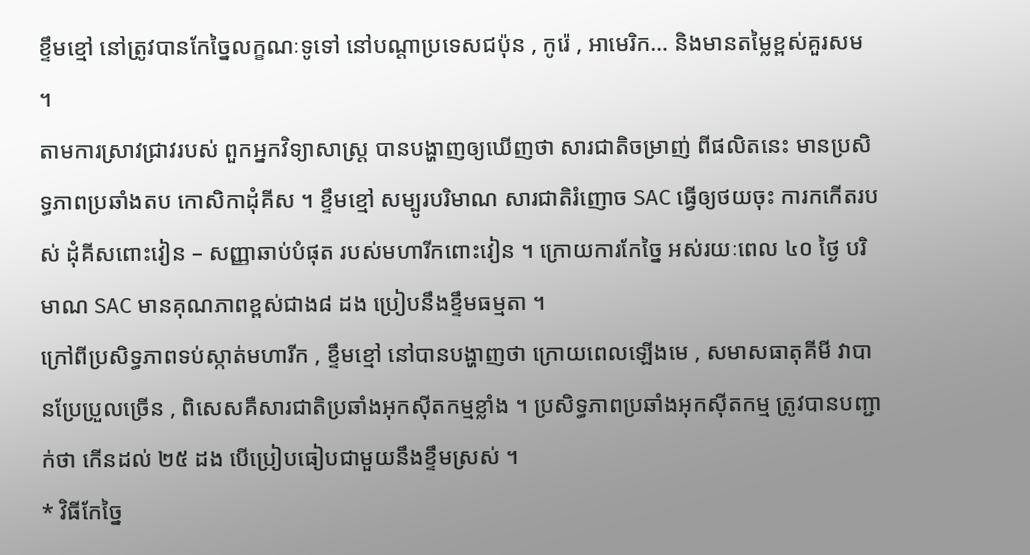ខ្ទឹមខ្មៅ នៅត្រូវបានកែច្នៃលក្ខណៈទូទៅ នៅបណ្តាប្រទេសជប៉ុន , កូរ៉េ , អាមេរិក… និងមានតម្លៃខ្ពស់គួរសម ។
តាមការស្រាវជ្រាវរបស់ ពួកអ្នកវិទ្យាសាស្ត្រ បានបង្ហាញឲ្យឃើញថា សារជាតិចម្រាញ់ ពីផលិតនេះ មានប្រសិទ្ធភាពប្រឆាំងតប កោសិកាដុំគីស ។ ខ្ទឹមខ្មៅ សម្បូរបរិមាណ សារជាតិរំញោច SAC ធ្វើឲ្យថយចុះ ការកកើតរបស់ ដុំគីសពោះវៀន – សញ្ញាឆាប់បំផុត របស់មហារីកពោះវៀន ។ ក្រោយការកែច្នៃ អស់រយៈពេល ៤០ ថ្ងៃ បរិមាណ SAC មានគុណភាពខ្ពស់ជាង៨ ដង ប្រៀបនឹងខ្ទឹមធម្មតា ។
ក្រៅពីប្រសិទ្ធភាពទប់ស្កាត់មហារីក , ខ្ទឹមខ្មៅ នៅបានបង្ហាញថា ក្រោយពេលឡើងមេ , សមាសធាតុគីមី វាបានប្រែប្រួលច្រើន , ពិសេសគឺសារជាតិប្រឆាំងអុកស៊ីតកម្មខ្លាំង ។ ប្រសិទ្ធភាពប្រឆាំងអុកស៊ីតកម្ម ត្រូវបានបញ្ជាក់ថា កើនដល់ ២៥ ដង បើប្រៀបធៀបជាមួយនឹងខ្ទឹមស្រស់ ។
* វិធីកែច្នៃ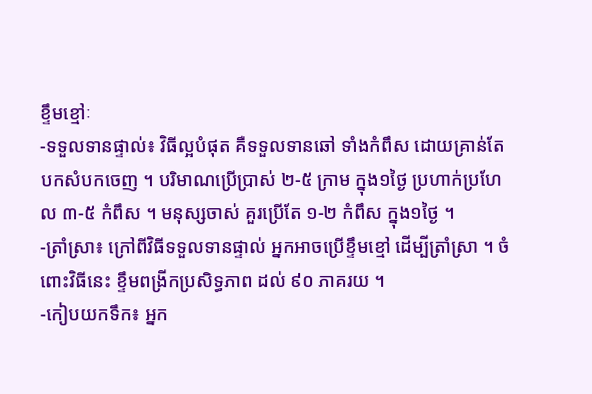ខ្ទឹមខ្មៅៈ
-ទទួលទានផ្ទាល់៖ វិធីល្អបំផុត គឺទទួលទានឆៅ ទាំងកំពឹស ដោយគ្រាន់តែបកសំបកចេញ ។ បរិមាណប្រើប្រាស់ ២-៥ ក្រាម ក្នុង១ថ្ងៃ ប្រហាក់ប្រហែល ៣-៥ កំពឹស ។ មនុស្សចាស់ គួរប្រើតែ ១-២ កំពឹស ក្នុង១ថ្ងៃ ។
-ត្រាំស្រា៖ ក្រៅពីវិធីទទួលទានផ្ទាល់ អ្នកអាចប្រើខ្ទឹមខ្មៅ ដើម្បីត្រាំស្រា ។ ចំពោះវិធីនេះ ខ្ទឹមពង្រីកប្រសិទ្ធភាព ដល់ ៩០ ភាគរយ ។
-កៀបយកទឹក៖ អ្នក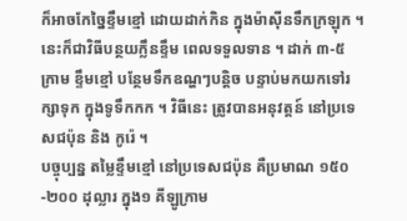ក៏អាចកែច្នៃខ្ទឹមខ្មៅ ដោយដាក់កិន ក្នុងម៉ាស៊ីនទឹកក្រឡុក ។ នេះក៏ជាវិធីបន្ថយក្លឹនខ្ទឹម ពេលទទួលទាន ។ ដាក់ ៣-៥ ក្រាម ខ្ទឹមខ្មៅ បន្ថែមទឹកឧណ្ហៗបន្តិច បន្ទាប់មកយកទៅរក្សាទុក ក្នុងទូទឹកកក ។ វិធីនេះ ត្រូវបានអនុវត្តន៍ នៅប្រទេសជប៉ុន និង កូរ៉េ ។
បច្ចុប្បន្ន តម្លៃខ្ទឹមខ្មៅ នៅប្រទេសជប៉ុន គឺប្រមាណ ១៥០-២០០ ដុល្លារ ក្នុង១ គីឡូក្រាម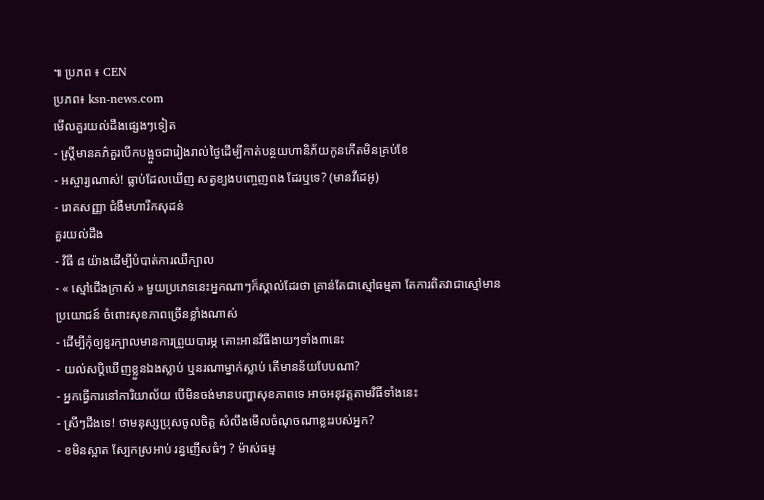៕ ប្រភព ៖ CEN
ប្រភព៖ ksn-news.com
មើលគួរយល់ដឹងផ្សេងៗទៀត
- ស្ត្រីមានគភ៌គួរបើកបង្អួចជារៀងរាល់ថ្ងៃដើម្បីកាត់បន្ថយហានិភ័យកូនកើតមិនគ្រប់ខែ
- អស្ចារ្យណាស់! ធ្លាប់ដែលឃើញ សត្វខ្យងបញ្ចេញពង ដែរឬទេ? (មានវីដេអូ)
- រោគសញ្ញា ជំងឺមហារីកសុដន់
គួរយល់ដឹង
- វិធី ៨ យ៉ាងដើម្បីបំបាត់ការឈឺក្បាល
- « ស្មៅជើងក្រាស់ » មួយប្រភេទនេះអ្នកណាៗក៏ស្គាល់ដែរថា គ្រាន់តែជាស្មៅធម្មតា តែការពិតវាជាស្មៅមានប្រយោជន៍ ចំពោះសុខភាពច្រើនខ្លាំងណាស់
- ដើម្បីកុំឲ្យខួរក្បាលមានការព្រួយបារម្ភ តោះអានវិធីងាយៗទាំង៣នេះ
- យល់សប្តិឃើញខ្លួនឯងស្លាប់ ឬនរណាម្នាក់ស្លាប់ តើមានន័យបែបណា?
- អ្នកធ្វើការនៅការិយាល័យ បើមិនចង់មានបញ្ហាសុខភាពទេ អាចអនុវត្តតាមវិធីទាំងនេះ
- ស្រីៗដឹងទេ! ថាមនុស្សប្រុសចូលចិត្ត សំលឹងមើលចំណុចណាខ្លះរបស់អ្នក?
- ខមិនស្អាត ស្បែកស្រអាប់ រន្ធញើសធំៗ ? ម៉ាស់ធម្ម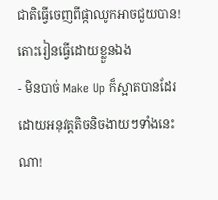ជាតិធ្វើចេញពីផ្កាឈូកអាចជួយបាន! តោះរៀនធ្វើដោយខ្លួនឯង
- មិនបាច់ Make Up ក៏ស្អាតបានដែរ ដោយអនុវត្តតិចនិចងាយៗទាំងនេះណា!